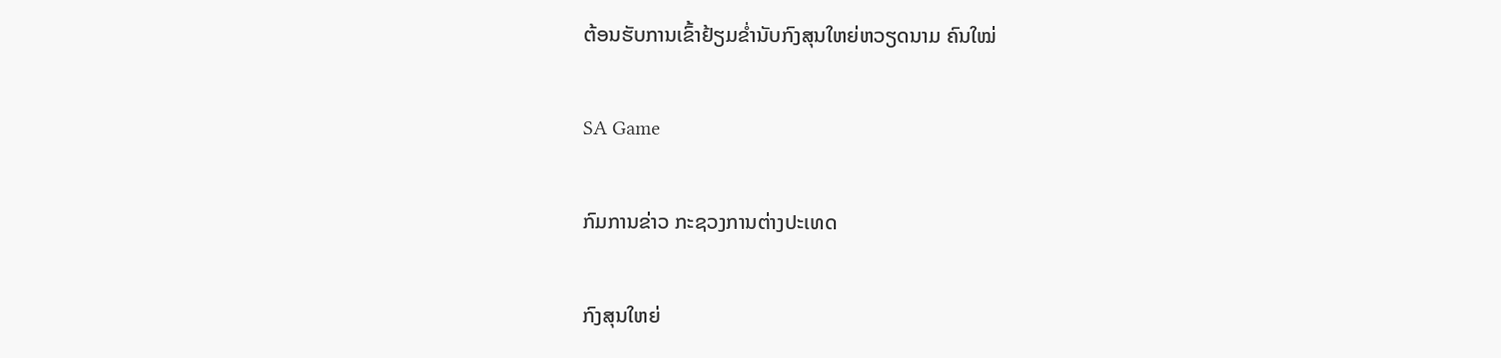ຕ້ອນຮັບການເຂົ້າຢ້ຽມຂໍ່ານັບກົງສຸນໃຫຍ່ຫວຽດນາມ ຄົນໃໝ່

SA Game

ກົມການຂ່າວ ກະຊວງການຕ່າງປະເທດ

ກົງສຸນໃຫຍ່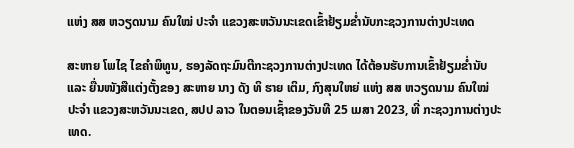ແຫ່ງ ສສ ຫວຽດນາມ ຄົນໃໝ່ ປະຈໍາ ແຂວງສະຫວັນນະເຂດເຂົ້າຢ້ຽມຂໍ່ານັບກະຊວງການຕ່າງປະເທດ

ສະຫາຍ ໂພໄຊ ໄຂຄຳພິທູນ, ຮອງລັດຖະມົນຕີກະຊວງການຕ່າງປະເທດ ໄດ້ຕ້ອນຮັບການເຂົ້າຢ້ຽມຂໍ່ານັບ ແລະ ຍື່ນໜັງສືແຕ່ງຕັ້ງຂອງ ສະຫາຍ ນາງ ດັງ ທິ ຮາຍ ເຕິມ, ກົງສຸນໃຫຍ່ ແຫ່ງ ສສ ຫວຽດນາມ ຄົນໃໝ່ ປະຈຳ ແຂວງສະຫວັນນະເຂດ, ສປປ ລາວ ໃນຕອນເຊົ້າຂອງວັນທີ 25 ເມສາ 2023, ທີ່ ກະຊວງການຕ່າງປະເທດ.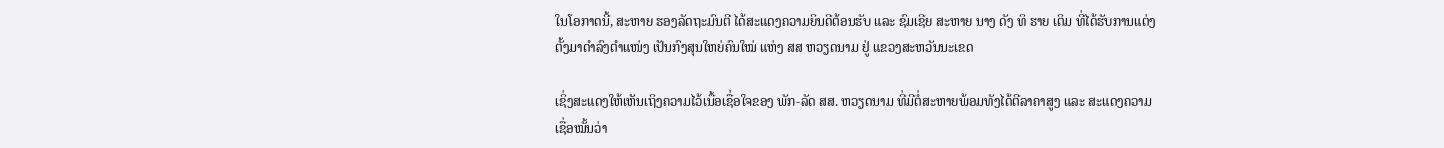ໃນໂອກາດນີ້, ສະຫາຍ ຮອງລັດຖະມົນຕີ ໄດ້ສະແດງຄວາມຍິນດີຕ້ອນຮັບ ແລະ ຊົມເຊີຍ ສະຫາຍ ນາງ ດັງ ທິ ຮາຍ ເຕິມ ທີ່ໄດ້ຮັບການແຕ່ງຕັ້ງມາດໍາລົງຕໍາແໜ່ງ ເປັນກົງສຸນໃຫຍ່ຄົນໃໝ່ ແຫ່ງ ສສ ຫວຽດນາມ ຢູ່ ແຂວງສະຫວັນນະເຂດ

ເຊິ່ງສະແດງໃຫ້ເຫັນເຖິງຄວາມໄວ້ເນື້ອເຊື່ອໃຈຂອງ ພັກ-ລັດ ສສ. ຫວຽດນາມ ທີ່ມີຕໍ່ສະຫາຍພ້ອມທັງໄດ້ຕີລາຄາສູງ ແລະ ສະແດງຄວາມເຊື່ອໝັ້ນວ່າ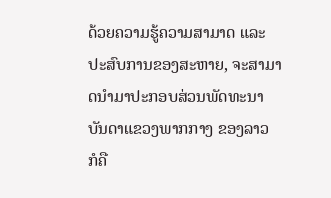ດ້ວຍຄວາມຮູ້ຄວາມສາມາດ ແລະ ປະສົບການຂອງສະຫາຍ, ຈະສາມາດນໍາມາປະກອບສ່ວນພັດທະນາ ບັນດາແຂວງພາກກາງ ຂອງລາວ ກໍຄື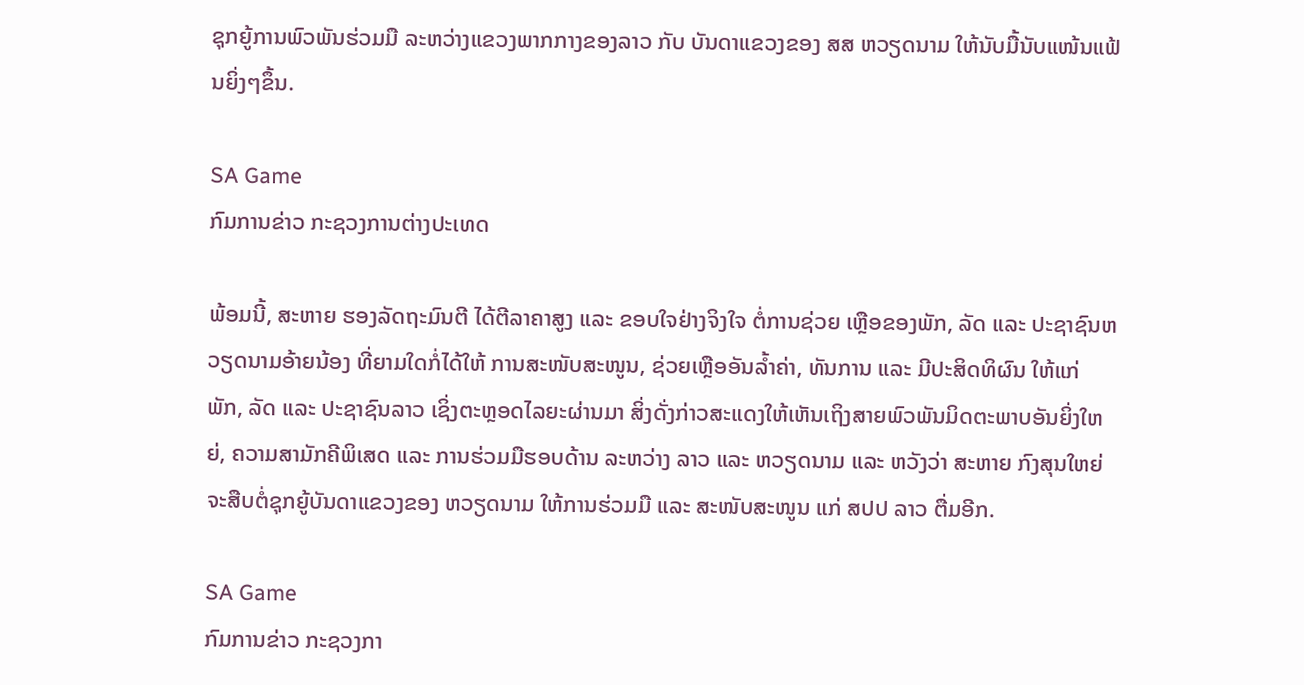ຊຸກຍູ້ການພົວພັນຮ່ວມມື ລະຫວ່າງແຂວງພາກກາງຂອງລາວ ກັບ ບັນດາແຂວງຂອງ ສສ ຫວຽດນາມ ໃຫ້ນັບມື້ນັບແໜ້ນແຟ້ນຍິ່ງໆຂຶ້ນ.

SA Game
ກົມການຂ່າວ ກະຊວງການຕ່າງປະເທດ

ພ້ອມນີ້, ສະຫາຍ ຮອງລັດຖະມົນຕີ ໄດ້ຕີລາຄາສູງ ແລະ ຂອບໃຈຢ່າງຈິງໃຈ ຕໍ່ການຊ່ວຍ ເຫຼືອຂອງພັກ, ລັດ ແລະ ປະຊາຊົນຫວຽດນາມອ້າຍນ້ອງ ທີ່ຍາມໃດກໍ່ໄດ້ໃຫ້ ການສະໜັບສະໜູນ, ຊ່ວຍເຫຼືອອັນລໍ້າຄ່າ, ທັນການ ແລະ ມີປະສິດທິຜົນ ໃຫ້ແກ່ ພັກ, ລັດ ແລະ ປະຊາຊົນລາວ ເຊິ່ງຕະຫຼອດໄລຍະຜ່ານມາ ສິ່ງດັ່ງກ່າວສະແດງໃຫ້ເຫັນເຖິງສາຍພົວພັນມິດຕະພາບອັນຍິ່ງໃຫຍ່, ຄວາມສາມັກຄີພິເສດ ແລະ ການຮ່ວມມືຮອບດ້ານ ລະຫວ່າງ ລາວ ແລະ ຫວຽດນາມ ແລະ ຫວັງວ່າ ສະຫາຍ ກົງສຸນໃຫຍ່ ຈະສືບຕໍ່ຊຸກຍູ້ບັນດາແຂວງຂອງ ຫວຽດນາມ ໃຫ້ການຮ່ວມມື ແລະ ສະໜັບສະໜູນ ແກ່ ສປປ ລາວ ຕື່ມອີກ.

SA Game
ກົມການຂ່າວ ກະຊວງກາ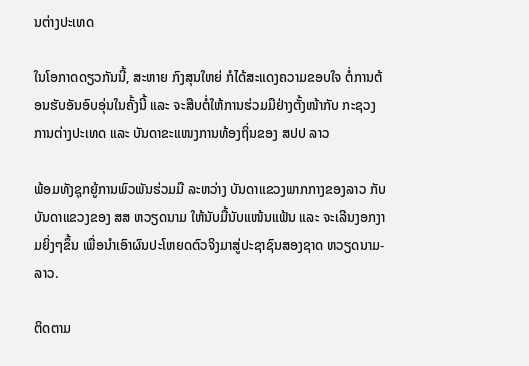ນຕ່າງປະເທດ

ໃນໂອກາດດຽວກັນນີ້, ສະຫາຍ ກົງສຸນໃຫຍ່ ກໍໄດ້ສະແດງຄວາມຂອບໃຈ ຕໍ່ການຕ້ອນຮັບອັນອົບອຸ່ນໃນຄັ້ງນີ້ ແລະ ຈະສືບຕໍ່ໃຫ້ການຮ່ວມມືຢ່າງຕັ້ງໜ້າກັບ ກະຊວງການຕ່າງປະເທດ ແລະ ບັນດາຂະແໜງການທ້ອງຖິ່ນຂອງ ສປປ ລາວ

ພ້ອມທັງຊຸກຍູ້ການພົວພັນຮ່ວມມື ລະຫວ່າງ ບັນດາແຂວງພາກກາງຂອງລາວ ກັບບັນດາແຂວງຂອງ ສສ ຫວຽດນາມ ໃຫ້ນັບມື້ນັບແໜ້ນແຟ້ນ ແລະ ຈະເລີນງອກງາມຍິ່ງໆຂຶ້ນ ເພື່ອນໍາເອົາຜົນປະໂຫຍດຕົວຈິງມາສູ່ປະຊາຊົນສອງຊາດ ຫວຽດນາມ-ລາວ.

ຕິດຕາມ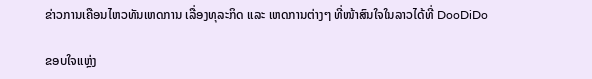ຂ່າວການເຄືອນໄຫວທັນເຫດການ ເລື່ອງທຸລະກິດ ແລະ ເຫດການຕ່າງໆ ທີ່ໜ້າສົນໃຈໃນລາວໄດ້ທີ່ DooDiDo

ຂອບໃຈແຫຼ່ງ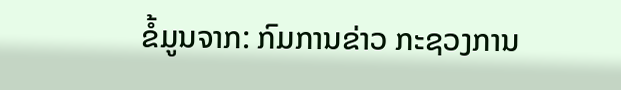ຂໍ້ມູນຈາກ: ກົມການຂ່າວ ກະຊວງການ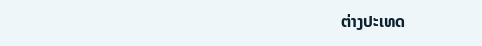ຕ່າງປະເທດ